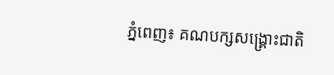ភ្នំពេញ៖ គណបក្សសង្គ្រោះជាតិ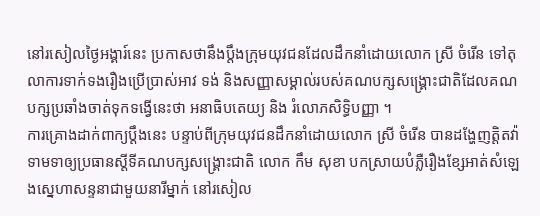នៅរសៀលថ្ងៃអង្គារ៍នេះ ប្រកាសថានឹងប្តឹងក្រុមយុវជនដែលដឹកនាំដោយលោក ស្រី ចំរើន ទៅតុលាការទាក់ទងរឿងប្រើប្រាស់អាវ ទង់ និងសញ្ញាសម្គាល់របស់គណបក្សសង្គ្រោះជាតិដែលគណបក្សប្រឆាំងចាត់ទុកទង្វើនេះថា អនាធិបតេយ្យ និង រំលោភសិទ្ធិបញ្ញា ។
ការគ្រោងដាក់ពាក្យប្តឹងនេះ បន្ទាប់ពីក្រុមយុវជនដឹកនាំដោយលោក ស្រី ចំរើន បានដង្ហែញត្តិតវ៉ាទាមទាឲ្យប្រធានស្តីទីគណបក្សសង្គ្រោះជាតិ លោក កឹម សុខា បកស្រាយបំភ្លឺរឿងខ្សែអាត់សំឡេងស្នេហាសន្ទនាជាមួយនារីម្នាក់ នៅរសៀល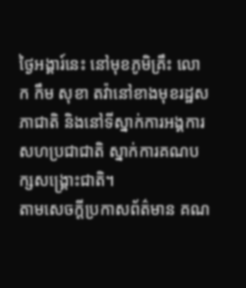ថ្ងៃអង្គារ៍នេះ នៅមុខភូមិគ្រឹះ លោក កឹម សុខា តវ៉ានៅខាងមុខរដ្ឋសភាជាតិ និងនៅទីស្នាក់ការអង្គការសហប្រជាជាតិ ស្នាក់ការគណបក្សសង្គ្រោះជាតិ។
តាមសេចក្តីប្រកាសព័ត៌មាន គណ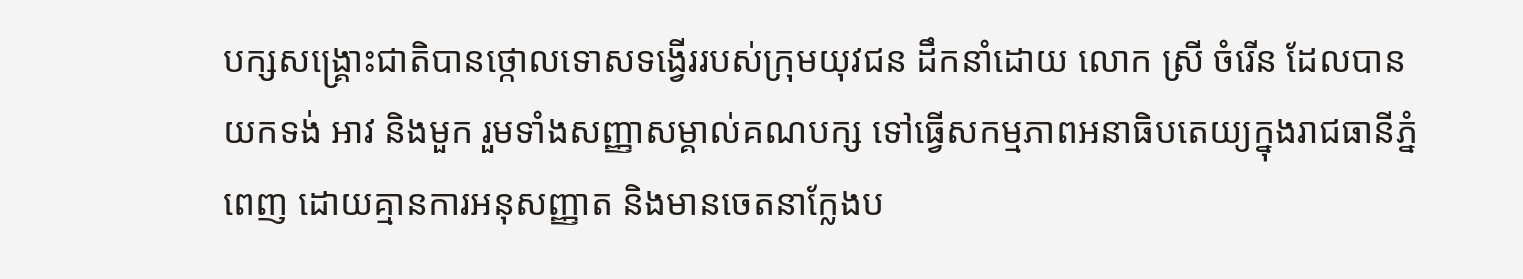បក្សសង្គ្រោះជាតិបានថ្កោលទោសទង្វើររបស់ក្រុមយុវជន ដឹកនាំដោយ លោក ស្រី ចំរើន ដែលបានយកទង់ អាវ និងមួក រួមទាំងសញ្ញាសម្គាល់គណបក្ស ទៅធ្វើសកម្មភាពអនាធិបតេយ្យក្នុងរាជធានីភ្នំពេញ ដោយគ្មានការអនុសញ្ញាត និងមានចេតនាក្លែងប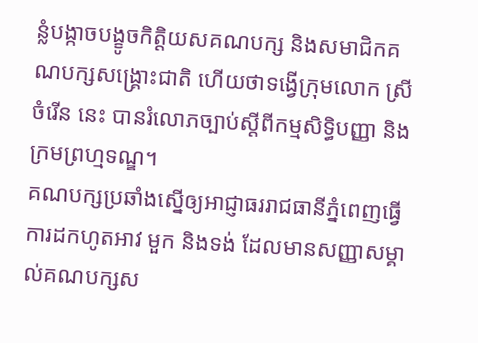ន្លំបង្កាចបង្ខូចកិត្តិយសគណបក្ស និងសមាជិកគណបក្សសង្គ្រោះជាតិ ហើយថាទង្វើក្រុមលោក ស្រី ចំរើន នេះ បានរំលោភច្បាប់ស្តីពីកម្មសិទ្ធិបញ្ញា និង ក្រមព្រហ្មទណ្ឌ។
គណបក្សប្រឆាំងស្នើឲ្យអាជ្ញាធររាជធានីភ្នំពេញធ្វើការដកហូតអាវ មួក និងទង់ ដែលមានសញ្ញាសម្គាល់គណបក្សស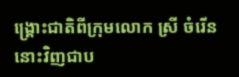ង្គ្រោះជាតិពីក្រុមលោក ស្រី ចំរើន នោះវិញជាប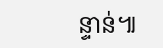ន្ទាន់៕